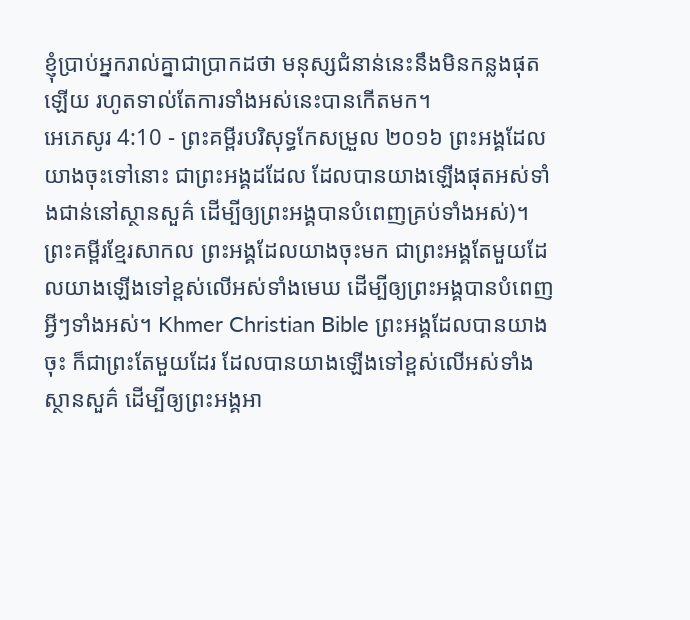ខ្ញុំប្រាប់អ្នករាល់គ្នាជាប្រាកដថា មនុស្សជំនាន់នេះនឹងមិនកន្លងផុតឡើយ រហូតទាល់តែការទាំងអស់នេះបានកើតមក។
អេភេសូរ 4:10 - ព្រះគម្ពីរបរិសុទ្ធកែសម្រួល ២០១៦ ព្រះអង្គដែលយាងចុះទៅនោះ ជាព្រះអង្គដដែល ដែលបានយាងឡើងផុតអស់ទាំងជាន់នៅស្ថានសួគ៌ ដើម្បីឲ្យព្រះអង្គបានបំពេញគ្រប់ទាំងអស់)។ ព្រះគម្ពីរខ្មែរសាកល ព្រះអង្គដែលយាងចុះមក ជាព្រះអង្គតែមួយដែលយាងឡើងទៅខ្ពស់លើអស់ទាំងមេឃ ដើម្បីឲ្យព្រះអង្គបានបំពេញអ្វីៗទាំងអស់។ Khmer Christian Bible ព្រះអង្គដែលបានយាងចុះ ក៏ជាព្រះតែមួយដែរ ដែលបានយាងឡើងទៅខ្ពស់លើអស់ទាំងស្ថានសួគ៌ ដើម្បីឲ្យព្រះអង្គអា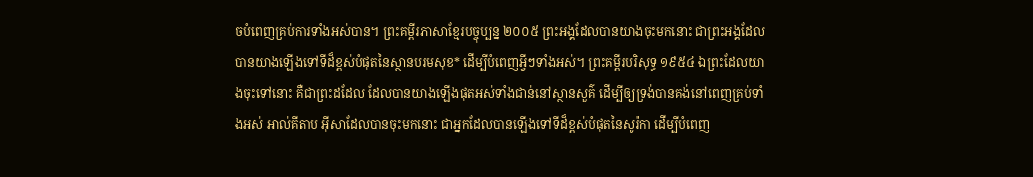ចបំពេញគ្រប់ការទាំងអស់បាន។ ព្រះគម្ពីរភាសាខ្មែរបច្ចុប្បន្ន ២០០៥ ព្រះអង្គដែលបានយាងចុះមកនោះ ជាព្រះអង្គដែលបានយាងឡើងទៅទីដ៏ខ្ពស់បំផុតនៃស្ថានបរមសុខ* ដើម្បីបំពេញអ្វីៗទាំងអស់។ ព្រះគម្ពីរបរិសុទ្ធ ១៩៥៤ ឯព្រះដែលយាងចុះទៅនោះ គឺជាព្រះដដែល ដែលបានយាងឡើងផុតអស់ទាំងជាន់នៅស្ថានសួគ៌ ដើម្បីឲ្យទ្រង់បានគង់នៅពេញគ្រប់ទាំងអស់ អាល់គីតាប អ៊ីសាដែលបានចុះមកនោះ ជាអ្នកដែលបានឡើងទៅទីដ៏ខ្ពស់បំផុតនៃសូរ៉កា ដើម្បីបំពេញ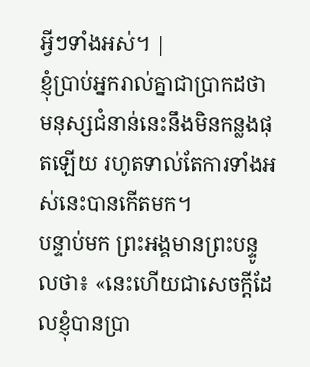អ្វីៗទាំងអស់។ |
ខ្ញុំប្រាប់អ្នករាល់គ្នាជាប្រាកដថា មនុស្សជំនាន់នេះនឹងមិនកន្លងផុតឡើយ រហូតទាល់តែការទាំងអស់នេះបានកើតមក។
បន្ទាប់មក ព្រះអង្គមានព្រះបន្ទូលថា៖ «នេះហើយជាសេចក្តីដែលខ្ញុំបានប្រា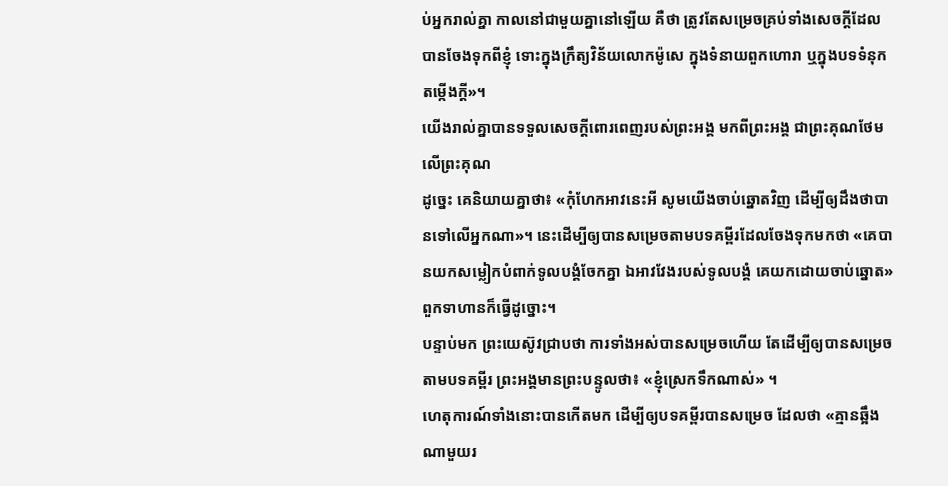ប់អ្នករាល់គ្នា កាលនៅជាមួយគ្នានៅឡើយ គឺថា ត្រូវតែសម្រេចគ្រប់ទាំងសេចក្តីដែលបានចែងទុកពីខ្ញុំ ទោះក្នុងក្រឹត្យវិន័យលោកម៉ូសេ ក្នុងទំនាយពួកហោរា ឬក្នុងបទទំនុកតម្កើងក្តី»។
យើងរាល់គ្នាបានទទួលសេចក្តីពោរពេញរបស់ព្រះអង្គ មកពីព្រះអង្គ ជាព្រះគុណថែមលើព្រះគុណ
ដូច្នេះ គេនិយាយគ្នាថា៖ «កុំហែកអាវនេះអី សូមយើងចាប់ឆ្នោតវិញ ដើម្បីឲ្យដឹងថាបានទៅលើអ្នកណា»។ នេះដើម្បីឲ្យបានសម្រេចតាមបទគម្ពីរដែលចែងទុកមកថា «គេបានយកសម្លៀកបំពាក់ទូលបង្គំចែកគ្នា ឯអាវវែងរបស់ទូលបង្គំ គេយកដោយចាប់ឆ្នោត» ពួកទាហានក៏ធ្វើដូច្នោះ។
បន្ទាប់មក ព្រះយេស៊ូវជ្រាបថា ការទាំងអស់បានសម្រេចហើយ តែដើម្បីឲ្យបានសម្រេចតាមបទគម្ពីរ ព្រះអង្គមានព្រះបន្ទូលថា៖ «ខ្ញុំស្រេកទឹកណាស់» ។
ហេតុការណ៍ទាំងនោះបានកើតមក ដើម្បីឲ្យបទគម្ពីរបានសម្រេច ដែលថា «គ្មានឆ្អឹងណាមួយរ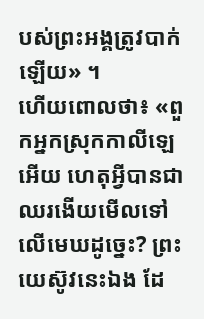បស់ព្រះអង្គត្រូវបាក់ឡើយ» ។
ហើយពោលថា៖ «ពួកអ្នកស្រុកកាលីឡេអើយ ហេតុអ្វីបានជាឈរងើយមើលទៅលើមេឃដូច្នេះ? ព្រះយេស៊ូវនេះឯង ដែ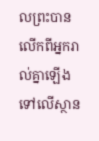លព្រះបានលើកពីអ្នករាល់គ្នាឡើងទៅលើស្ថាន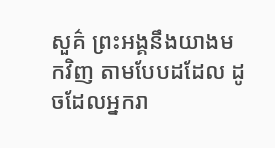សួគ៌ ព្រះអង្គនឹងយាងមកវិញ តាមបែបដដែល ដូចដែលអ្នករា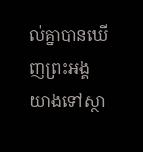ល់គ្នាបានឃើញព្រះអង្គយាងទៅស្ថា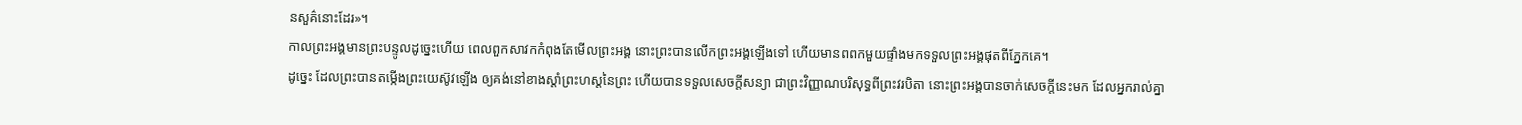នសួគ៌នោះដែរ»។
កាលព្រះអង្គមានព្រះបន្ទូលដូច្នេះហើយ ពេលពួកសាវកកំពុងតែមើលព្រះអង្គ នោះព្រះបានលើកព្រះអង្គឡើងទៅ ហើយមានពពកមួយផ្ទាំងមកទទួលព្រះអង្គផុតពីភ្នែកគេ។
ដូច្នេះ ដែលព្រះបានតម្កើងព្រះយេស៊ូវឡើង ឲ្យគង់នៅខាងស្តាំព្រះហស្តនៃព្រះ ហើយបានទទួលសេចក្តីសន្យា ជាព្រះវិញ្ញាណបរិសុទ្ធពីព្រះវរបិតា នោះព្រះអង្គបានចាក់សេចក្តីនេះមក ដែលអ្នករាល់គ្នា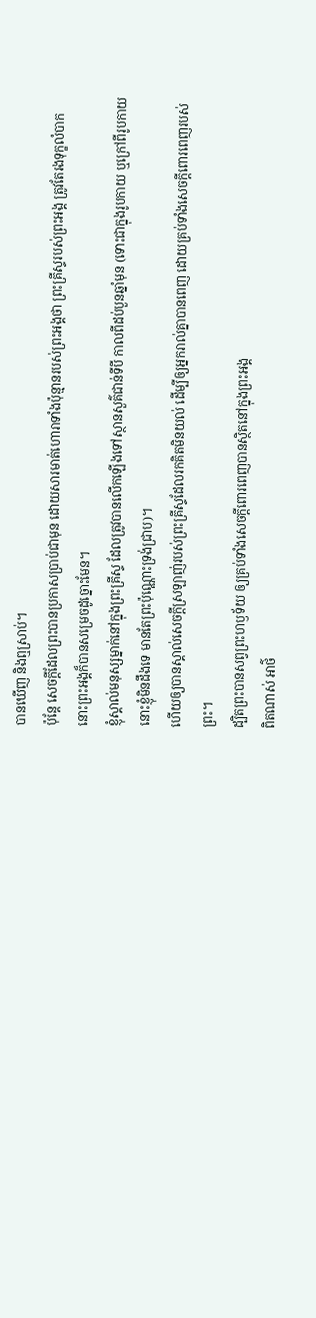បានឃើញ និងឮស្រាប់។
ប៉ុន្តែ សេចក្ដីដែលព្រះបានប្រកាសប្រាប់ជាមុន ដោយសារមាត់ហោរាទាំងប៉ុន្មានរបស់ព្រះអង្គថា ព្រះគ្រីស្ទរបស់ព្រះអង្គ ត្រូវតែរងទុក្ខលំបាក នោះព្រះអង្គក៏បានសម្រេចដូច្នោះមែន។
ខ្ញុំស្គាល់មនុស្សម្នាក់នៅក្នុងព្រះគ្រីស្ទ ដែលត្រូវបានលើកឡើងទៅស្ថានសួគ៌ជាន់ទីបី កាលពីដប់បួនឆ្នាំមុន (ទោះជាក្នុងរូបកាយ ឬក្រៅពីរូបកាយ នោះខ្ញុំមិនដឹងទេ មានតែព្រះប៉ុណ្ណោះទ្រង់ជ្រាប)។
ហើយឲ្យបានស្គាល់សេចក្តីស្រឡាញ់របស់ព្រះគ្រីស្ទដែលរកគិតមិនយល់ ដើម្បីឲ្យអ្នករាល់គ្នាបានពេញ ដោយគ្រប់ទាំងសេចក្តីពោរពេញរបស់ព្រះ។
ដ្បិតព្រះបានសព្វព្រះហឫទ័យ ឲ្យគ្រប់ទាំងសេចក្តីពោរពេញបានស្ថិតនៅក្នុងព្រះអង្គ
ពិតណាស់ អាថ៌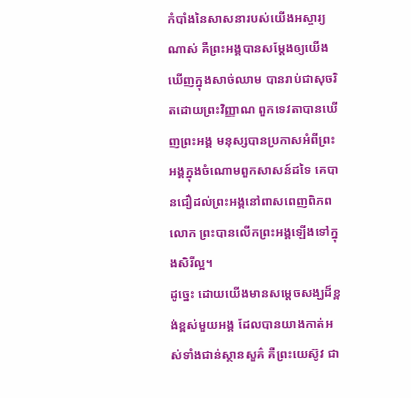កំបាំងនៃសាសនារបស់យើងអស្ចារ្យណាស់ គឺព្រះអង្គបានសម្ដែងឲ្យយើងឃើញក្នុងសាច់ឈាម បានរាប់ជាសុចរិតដោយព្រះវិញ្ញាណ ពួកទេវតាបានឃើញព្រះអង្គ មនុស្សបានប្រកាសអំពីព្រះអង្គក្នុងចំណោមពួកសាសន៍ដទៃ គេបានជឿដល់ព្រះអង្គនៅពាសពេញពិភពលោក ព្រះបានលើកព្រះអង្គឡើងទៅក្នុងសិរីល្អ។
ដូច្នេះ ដោយយើងមានសម្តេចសង្ឃដ៏ខ្ពង់ខ្ពស់មួយអង្គ ដែលបានយាងកាត់អស់ទាំងជាន់ស្ថានសួគ៌ គឺព្រះយេស៊ូវ ជា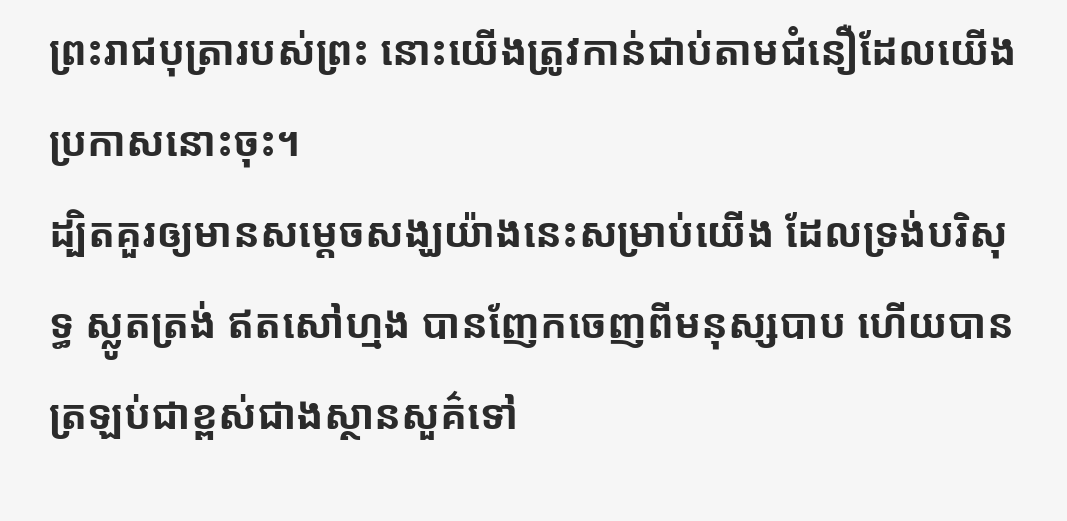ព្រះរាជបុត្រារបស់ព្រះ នោះយើងត្រូវកាន់ជាប់តាមជំនឿដែលយើងប្រកាសនោះចុះ។
ដ្បិតគួរឲ្យមានសម្តេចសង្ឃយ៉ាងនេះសម្រាប់យើង ដែលទ្រង់បរិសុទ្ធ ស្លូតត្រង់ ឥតសៅហ្មង បានញែកចេញពីមនុស្សបាប ហើយបានត្រឡប់ជាខ្ពស់ជាងស្ថានសួគ៌ទៅ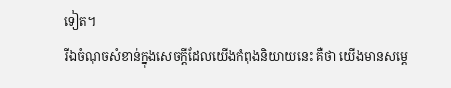ទៀត។
រីឯចំណុចសំខាន់ក្នុងសេចក្ដីដែលយើងកំពុងនិយាយនេះ គឺថា យើងមានសម្តេ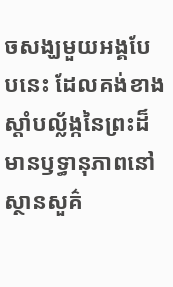ចសង្ឃមួយអង្គបែបនេះ ដែលគង់ខាងស្តាំបល្ល័ង្កនៃព្រះដ៏មានឫទ្ធានុភាពនៅស្ថានសួគ៌